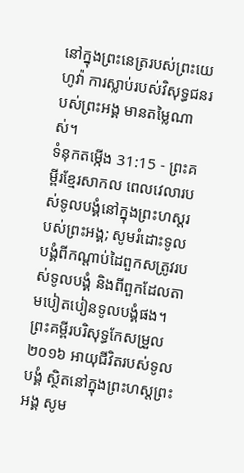នៅក្នុងព្រះនេត្ររបស់ព្រះយេហូវ៉ា ការស្លាប់របស់វិសុទ្ធជនរបស់ព្រះអង្គ មានតម្លៃណាស់។
ទំនុកតម្កើង 31:15 - ព្រះគម្ពីរខ្មែរសាកល ពេលវេលារបស់ទូលបង្គំនៅក្នុងព្រះហស្តរបស់ព្រះអង្គ; សូមរំដោះទូលបង្គំពីកណ្ដាប់ដៃពួកសត្រូវរបស់ទូលបង្គំ និងពីពួកដែលតាមបៀតបៀនទូលបង្គំផង។ ព្រះគម្ពីរបរិសុទ្ធកែសម្រួល ២០១៦ អាយុជីវិតរបស់ទូលបង្គំ ស្ថិតនៅក្នុងព្រះហស្តព្រះអង្គ សូម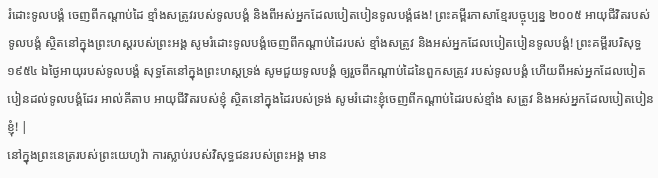រំដោះទូលបង្គំ ចេញពីកណ្ដាប់ដៃ ខ្មាំងសត្រូវរបស់ទូលបង្គំ និងពីអស់អ្នកដែលបៀតបៀនទូលបង្គំផង! ព្រះគម្ពីរភាសាខ្មែរបច្ចុប្បន្ន ២០០៥ អាយុជីវិតរបស់ទូលបង្គំ ស្ថិតនៅក្នុងព្រះហស្ដរបស់ព្រះអង្គ សូមរំដោះទូលបង្គំចេញពីកណ្ដាប់ដៃរបស់ ខ្មាំងសត្រូវ និងអស់អ្នកដែលបៀតបៀនទូលបង្គំ! ព្រះគម្ពីរបរិសុទ្ធ ១៩៥៤ ឯថ្ងៃអាយុរបស់ទូលបង្គំ សុទ្ធតែនៅក្នុងព្រះហស្តទ្រង់ សូមជួយទូលបង្គំ ឲ្យរួចពីកណ្តាប់ដៃនៃពួកសត្រូវ របស់ទូលបង្គំ ហើយពីអស់អ្នកដែលបៀតបៀនដល់ទូលបង្គំដែរ អាល់គីតាប អាយុជីវិតរបស់ខ្ញុំ ស្ថិតនៅក្នុងដៃរបស់ទ្រង់ សូមរំដោះខ្ញុំចេញពីកណ្ដាប់ដៃរបស់ខ្មាំង សត្រូវ និងអស់អ្នកដែលបៀតបៀនខ្ញុំ! |
នៅក្នុងព្រះនេត្ររបស់ព្រះយេហូវ៉ា ការស្លាប់របស់វិសុទ្ធជនរបស់ព្រះអង្គ មាន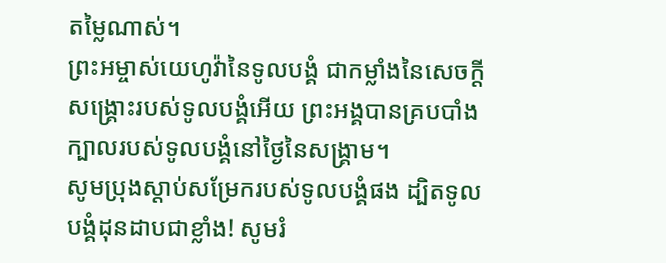តម្លៃណាស់។
ព្រះអម្ចាស់យេហូវ៉ានៃទូលបង្គំ ជាកម្លាំងនៃសេចក្ដីសង្គ្រោះរបស់ទូលបង្គំអើយ ព្រះអង្គបានគ្របបាំងក្បាលរបស់ទូលបង្គំនៅថ្ងៃនៃសង្គ្រាម។
សូមប្រុងស្ដាប់សម្រែករបស់ទូលបង្គំផង ដ្បិតទូលបង្គំដុនដាបជាខ្លាំង! សូមរំ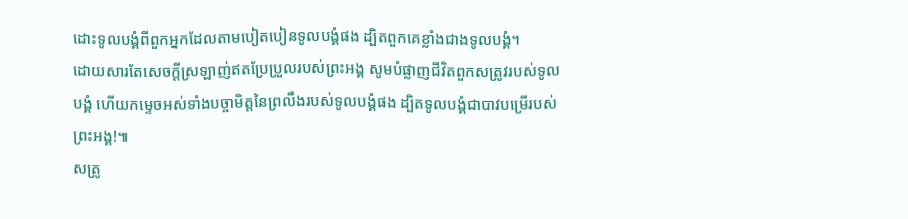ដោះទូលបង្គំពីពួកអ្នកដែលតាមបៀតបៀនទូលបង្គំផង ដ្បិតពួកគេខ្លាំងជាងទូលបង្គំ។
ដោយសារតែសេចក្ដីស្រឡាញ់ឥតប្រែប្រួលរបស់ព្រះអង្គ សូមបំផ្លាញជីវិតពួកសត្រូវរបស់ទូលបង្គំ ហើយកម្ទេចអស់ទាំងបច្ចាមិត្តនៃព្រលឹងរបស់ទូលបង្គំផង ដ្បិតទូលបង្គំជាបាវបម្រើរបស់ព្រះអង្គ!៕
សត្រូ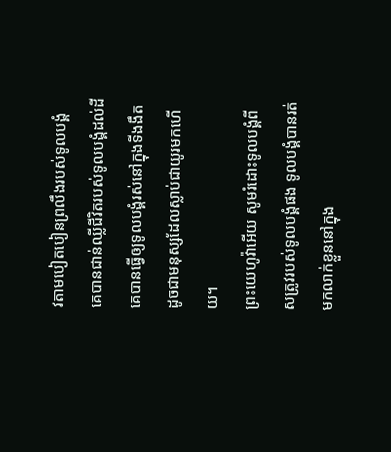វតាមបៀតបៀនព្រលឹងរបស់ទូលបង្គំ គេបានជាន់ឈ្លីជីវិតរបស់ទូលបង្គំដល់ដី គេបានធ្វើឲ្យទូលបង្គំរស់នៅក្នុងទីងងឹត ដូចជាមនុស្សដែលស្លាប់ជាយូរមកហើយ។
ព្រះយេហូវ៉ាអើយ សូមរំដោះទូលបង្គំពីសត្រូវរបស់ទូលបង្គំផង ទូលបង្គំបានរត់មកលាក់ខ្លួននៅក្នុង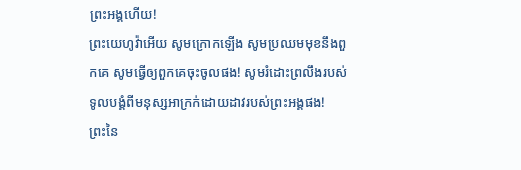ព្រះអង្គហើយ!
ព្រះយេហូវ៉ាអើយ សូមក្រោកឡើង សូមប្រឈមមុខនឹងពួកគេ សូមធ្វើឲ្យពួកគេចុះចូលផង! សូមរំដោះព្រលឹងរបស់ទូលបង្គំពីមនុស្សអាក្រក់ដោយដាវរបស់ព្រះអង្គផង!
ព្រះនៃ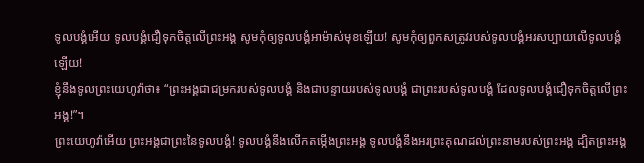ទូលបង្គំអើយ ទូលបង្គំជឿទុកចិត្តលើព្រះអង្គ សូមកុំឲ្យទូលបង្គំអាម៉ាស់មុខឡើយ! សូមកុំឲ្យពួកសត្រូវរបស់ទូលបង្គំអរសប្បាយលើទូលបង្គំឡើយ!
ខ្ញុំនឹងទូលព្រះយេហូវ៉ាថា៖ “ព្រះអង្គជាជម្រករបស់ទូលបង្គំ និងជាបន្ទាយរបស់ទូលបង្គំ ជាព្រះរបស់ទូលបង្គំ ដែលទូលបង្គំជឿទុកចិត្តលើព្រះអង្គ!”។
ព្រះយេហូវ៉ាអើយ ព្រះអង្គជាព្រះនៃទូលបង្គំ! ទូលបង្គំនឹងលើកតម្កើងព្រះអង្គ ទូលបង្គំនឹងអរព្រះគុណដល់ព្រះនាមរបស់ព្រះអង្គ ដ្បិតព្រះអង្គ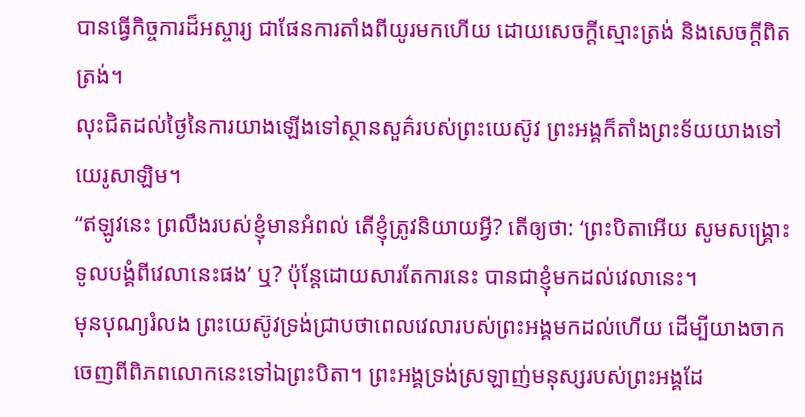បានធ្វើកិច្ចការដ៏អស្ចារ្យ ជាផែនការតាំងពីយូរមកហើយ ដោយសេចក្ដីស្មោះត្រង់ និងសេចក្ដីពិតត្រង់។
លុះជិតដល់ថ្ងៃនៃការយាងឡើងទៅស្ថានសួគ៌របស់ព្រះយេស៊ូវ ព្រះអង្គក៏តាំងព្រះទ័យយាងទៅយេរូសាឡិម។
“ឥឡូវនេះ ព្រលឹងរបស់ខ្ញុំមានអំពល់ តើខ្ញុំត្រូវនិយាយអ្វី? តើឲ្យថា: ‘ព្រះបិតាអើយ សូមសង្គ្រោះទូលបង្គំពីវេលានេះផង’ ឬ? ប៉ុន្តែដោយសារតែការនេះ បានជាខ្ញុំមកដល់វេលានេះ។
មុនបុណ្យរំលង ព្រះយេស៊ូវទ្រង់ជ្រាបថាពេលវេលារបស់ព្រះអង្គមកដល់ហើយ ដើម្បីយាងចាកចេញពីពិភពលោកនេះទៅឯព្រះបិតា។ ព្រះអង្គទ្រង់ស្រឡាញ់មនុស្សរបស់ព្រះអង្គដែ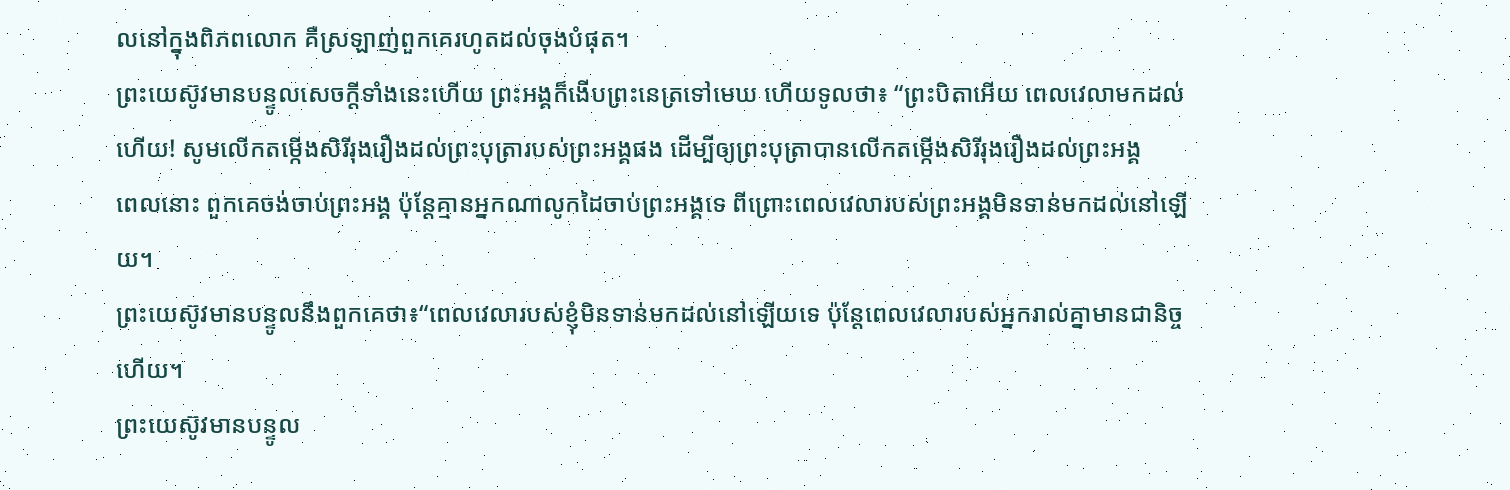លនៅក្នុងពិភពលោក គឺស្រឡាញ់ពួកគេរហូតដល់ចុងបំផុត។
ព្រះយេស៊ូវមានបន្ទូលសេចក្ដីទាំងនេះហើយ ព្រះអង្គក៏ងើបព្រះនេត្រទៅមេឃ ហើយទូលថា៖ “ព្រះបិតាអើយ ពេលវេលាមកដល់ហើយ! សូមលើកតម្កើងសិរីរុងរឿងដល់ព្រះបុត្រារបស់ព្រះអង្គផង ដើម្បីឲ្យព្រះបុត្រាបានលើកតម្កើងសិរីរុងរឿងដល់ព្រះអង្គ
ពេលនោះ ពួកគេចង់ចាប់ព្រះអង្គ ប៉ុន្តែគ្មានអ្នកណាលូកដៃចាប់ព្រះអង្គទេ ពីព្រោះពេលវេលារបស់ព្រះអង្គមិនទាន់មកដល់នៅឡើយ។
ព្រះយេស៊ូវមានបន្ទូលនឹងពួកគេថា៖“ពេលវេលារបស់ខ្ញុំមិនទាន់មកដល់នៅឡើយទេ ប៉ុន្តែពេលវេលារបស់អ្នករាល់គ្នាមានជានិច្ចហើយ។
ព្រះយេស៊ូវមានបន្ទូល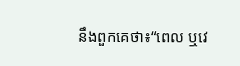នឹងពួកគេថា៖“ពេល ឬវេ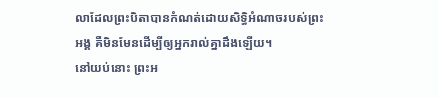លាដែលព្រះបិតាបានកំណត់ដោយសិទ្ធិអំណាចរបស់ព្រះអង្គ គឺមិនមែនដើម្បីឲ្យអ្នករាល់គ្នាដឹងឡើយ។
នៅយប់នោះ ព្រះអ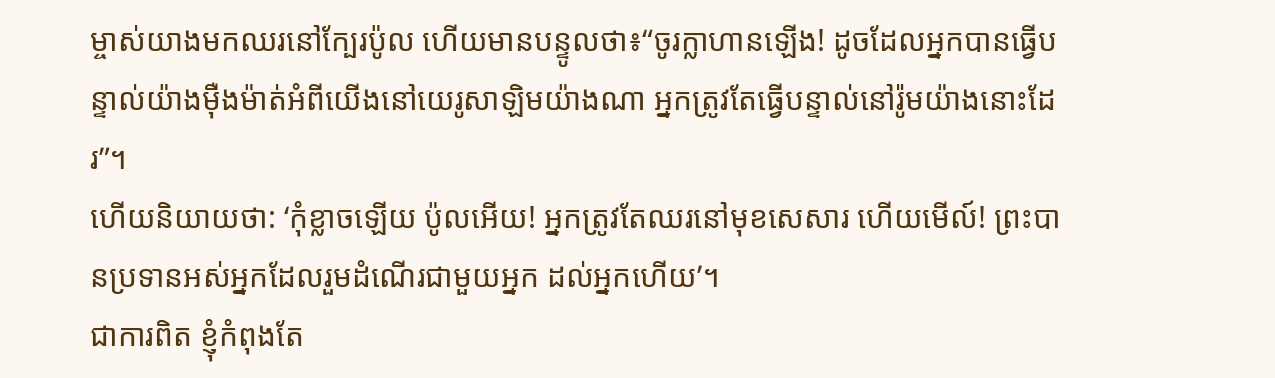ម្ចាស់យាងមកឈរនៅក្បែរប៉ូល ហើយមានបន្ទូលថា៖“ចូរក្លាហានឡើង! ដូចដែលអ្នកបានធ្វើបន្ទាល់យ៉ាងម៉ឺងម៉ាត់អំពីយើងនៅយេរូសាឡិមយ៉ាងណា អ្នកត្រូវតែធ្វើបន្ទាល់នៅរ៉ូមយ៉ាងនោះដែរ”។
ហើយនិយាយថា: ‘កុំខ្លាចឡើយ ប៉ូលអើយ! អ្នកត្រូវតែឈរនៅមុខសេសារ ហើយមើល៍! ព្រះបានប្រទានអស់អ្នកដែលរួមដំណើរជាមួយអ្នក ដល់អ្នកហើយ’។
ជាការពិត ខ្ញុំកំពុងតែ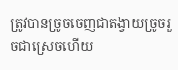ត្រូវបានច្រូចចេញជាតង្វាយច្រូចរួចជាស្រេចហើយ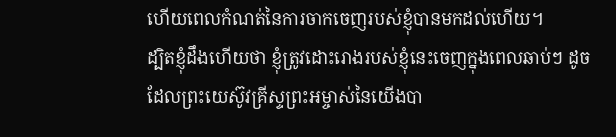ហើយពេលកំណត់នៃការចាកចេញរបស់ខ្ញុំបានមកដល់ហើយ។
ដ្បិតខ្ញុំដឹងហើយថា ខ្ញុំត្រូវដោះរោងរបស់ខ្ញុំនេះចេញក្នុងពេលឆាប់ៗ ដូចដែលព្រះយេស៊ូវគ្រីស្ទព្រះអម្ចាស់នៃយើងបា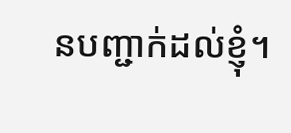នបញ្ជាក់ដល់ខ្ញុំ។